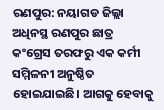ରଣପୁର: ନୟାଗଡ ଜିଲ୍ଲା ଅଧିନସ୍ଥ ରଣପୁର ଛାତ୍ର କଂଗ୍ରେସ ତରଫରୁ ଏକ କର୍ମୀ ସମ୍ମିଳନୀ ଅନୁଷ୍ଠିତ ହୋଇଯାଇଛି। ଆଗକୁ ହେବାକୁ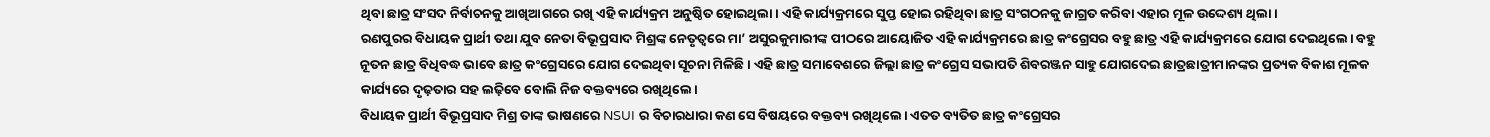ଥିବା ଛାତ୍ର ସଂସଦ ନିର୍ବାଚନକୁ ଆଖିଆଗରେ ରଖି ଏହି କାର୍ଯ୍ୟକ୍ରମ ଅନୁଷ୍ଠିତ ହୋଇଥିଲା। ଏହି କାର୍ଯ୍ୟକ୍ରମରେ ସୁପ୍ତ ହୋଇ ରହିଥିବା ଛାତ୍ର ସଂଗଠନକୁ ଜାଗ୍ରତ କରିବା ଏହାର ମୂଳ ଉଦ୍ଦେଶ୍ୟ ଥିଲା।
ରଣପୁରର ବିଧାୟକ ପ୍ରାର୍ଥୀ ତଥା ଯୁବ ନେତା ବିଭୂପ୍ରସାଦ ମିଶ୍ରଙ୍କ ନେତୃତ୍ୱରେ ମା’ ଅସୁରକୁମାରୀଙ୍କ ପୀଠରେ ଆୟୋଜିତ ଏହି କାର୍ଯ୍ୟକ୍ରମରେ ଛାତ୍ର କଂଗ୍ରେସର ବହୁ ଛାତ୍ର ଏହି କାର୍ଯ୍ୟକ୍ରମରେ ଯୋଗ ଦେଇଥିଲେ। ବହୁ ନୂତନ ଛାତ୍ର ବିଧିବଦ୍ଧ ଭାବେ ଛାତ୍ର କଂଗ୍ରେସରେ ଯୋଗ ଦେଇଥିବା ସୂଚନା ମିଳିଛି। ଏହି ଛାତ୍ର ସମାବେଶରେ ଜିଲ୍ଲା ଛାତ୍ର କଂଗ୍ରେସ ସଭାପତି ଶିବରଞ୍ଜନ ସାହୁ ଯୋଗଦେଇ ଛାତ୍ରଛାତ୍ରୀମାନଙ୍କର ପ୍ରତ୍ୟକ ବିକାଶ ମୂଳକ କାର୍ଯ୍ୟରେ ଦୃଢ଼ତାର ସହ ଲଢ଼ିବେ ବୋଲି ନିଜ ବକ୍ତବ୍ୟରେ ରଖିଥିଲେ।
ବିଧାୟକ ପ୍ରାର୍ଥୀ ବିଭୂପ୍ରସାଦ ମିଶ୍ର ତାଙ୍କ ଭାଷଣରେ NSUI ର ବିଚାରଧାରା କଣ ସେ ବିଷୟରେ ବକ୍ତବ୍ୟ ରଖିଥିଲେ। ଏତତ ବ୍ୟତିତ ଛାତ୍ର କଂଗ୍ରେସର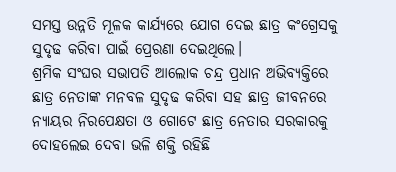ସମସ୍ତ ଉନ୍ନତି ମୂଳକ କାର୍ଯ୍ୟରେ ଯୋଗ ଦେଇ ଛାତ୍ର କଂଗ୍ରେସକୁ ସୁଦୃଢ କରିବା ପାଇଁ ପ୍ରେରଣା ଦେଇଥିଲେ।
ଶ୍ରମିକ ସଂଘର ସଭାପତି ଆଲୋକ ଚନ୍ଦ୍ର ପ୍ରଧାନ ଅଭିବ୍ୟକ୍ତିରେ ଛାତ୍ର ନେତାଙ୍କ ମନବଳ ସୁଦୃଢ କରିବା ସହ ଛାତ୍ର ଜୀବନରେ ନ୍ୟାୟର ନିରପେକ୍ଷତା ଓ ଗୋଟେ ଛାତ୍ର ନେତାର ସରକାରକୁ ଦୋହଲେଇ ଦେବା ଭଳି ଶକ୍ତି ରହିଛି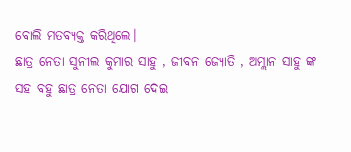ବୋଲି ମତବ୍ୟକ୍ତ କରିଥିଲେ।
ଛାତ୍ର ନେତା ସୁନୀଲ କୁମାର ସାହୁ , ଜୀବନ ଜ୍ୟୋତି , ଅମ୍ଲାନ ସାହୁ ଙ୍କ ସହ ବହୁ ଛାତ୍ର ନେତା ଯୋଗ ଦେଇ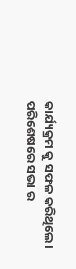କାର୍ଯ୍ୟକ୍ରମ କୁ ସଫଳ କରିଥିଲେ। ପରିଶେଷରେ ସଭା ର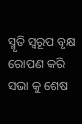ସ୍ମୃତି ସ୍ୱରୂପ ବୃକ୍ଷ ରୋପଣ କରି ସଭା କୁ ଶେଷ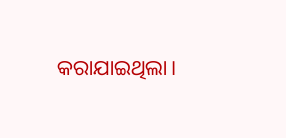କରାଯାଇଥିଲା।